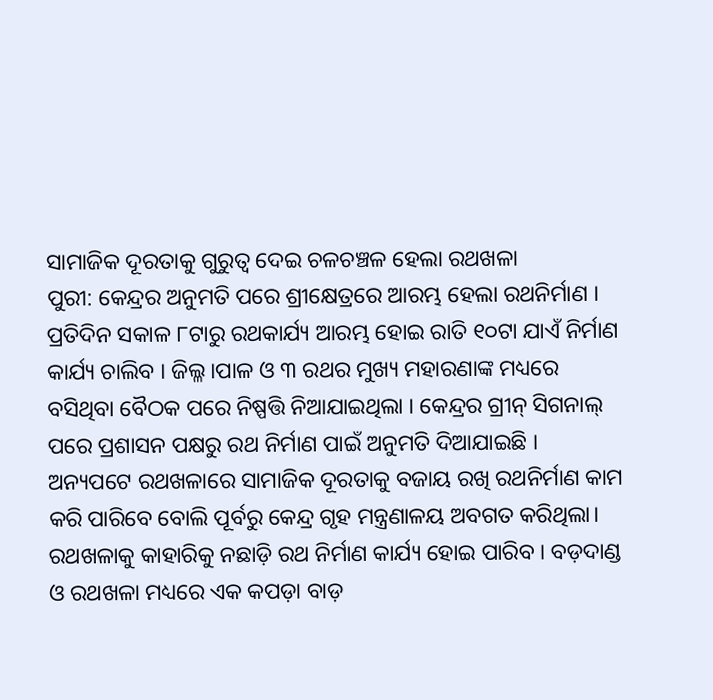ସାମାଜିକ ଦୂରତାକୁ ଗୁରୁତ୍ୱ ଦେଇ ଚଳଚଞ୍ଚଳ ହେଲା ରଥଖଳା
ପୁରୀ: କେନ୍ଦ୍ରର ଅନୁମତି ପରେ ଶ୍ରୀକ୍ଷେତ୍ରରେ ଆରମ୍ଭ ହେଲା ରଥନିର୍ମାଣ । ପ୍ରତିଦିନ ସକାଳ ୮ଟାରୁ ରଥକାର୍ଯ୍ୟ ଆରମ୍ଭ ହୋଇ ରାତି ୧୦ଟା ଯାଏଁ ନିର୍ମାଣ କାର୍ଯ୍ୟ ଚାଲିବ । ଜିଲ୍ଳ।ପାଳ ଓ ୩ ରଥର ମୁଖ୍ୟ ମହାରଣାଙ୍କ ମଧ୍ୟରେ ବସିଥିବା ବୈଠକ ପରେ ନିଷ୍ପତ୍ତି ନିଆଯାଇଥିଲା । କେନ୍ଦ୍ରର ଗ୍ରୀନ୍ ସିଗନାଲ୍ ପରେ ପ୍ରଶାସନ ପକ୍ଷରୁ ରଥ ନିର୍ମାଣ ପାଇଁ ଅନୁମତି ଦିଆଯାଇଛି ।
ଅନ୍ୟପଟେ ରଥଖଳାରେ ସାମାଜିକ ଦୂରତାକୁ ବଜାୟ ରଖି ରଥନିର୍ମାଣ କାମ କରି ପାରିବେ ବୋଲି ପୂର୍ବରୁ କେନ୍ଦ୍ର ଗୃହ ମନ୍ତ୍ରଣାଳୟ ଅବଗତ କରିଥିଲା। ରଥଖଳାକୁ କାହାରିକୁ ନଛାଡ଼ି ରଥ ନିର୍ମାଣ କାର୍ଯ୍ୟ ହୋଇ ପାରିବ । ବଡ଼ଦାଣ୍ଡ ଓ ରଥଖଳା ମଧ୍ୟରେ ଏକ କପଡ଼ା ବାଡ଼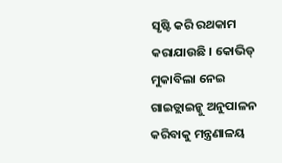ସୃଷ୍ଟି କରି ରଥକାମ କରାଯାଉଛି । କୋଭିଡ୍ ମୁକାବିଲା ନେଇ ଗାଇଡ୍ଲାଇନ୍କୁ ଅନୁପାଳନ କରିବାକୁ ମନ୍ତ୍ରଣାଳୟ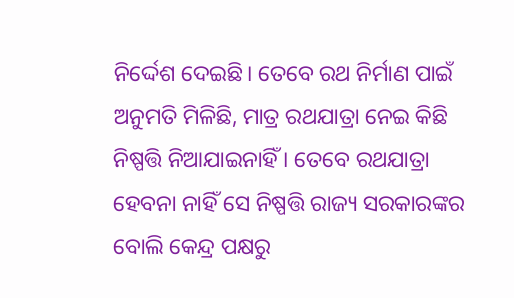ନିର୍ଦ୍ଦେଶ ଦେଇଛି। ତେବେ ରଥ ନିର୍ମାଣ ପାଇଁ ଅନୁମତି ମିଳିଛି, ମାତ୍ର ରଥଯାତ୍ରା ନେଇ କିଛି ନିଷ୍ପତ୍ତି ନିଆଯାଇନାହିଁ । ତେବେ ରଥଯାତ୍ରା ହେବନା ନାହିଁ ସେ ନିଷ୍ପତ୍ତି ରାଜ୍ୟ ସରକାରଙ୍କର ବୋଲି କେନ୍ଦ୍ର ପକ୍ଷରୁ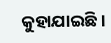କୁହାଯାଇଛି ।